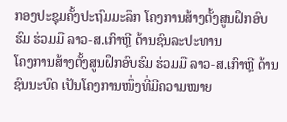ກອງປະຊຸມຄັ້ງປະຖົມມະລຶກ ໂຄງການສ້າງຕັ້ງສູນຝຶກອົບຮົມ ຮ່ວມມື ລາວ-ສ.ເກົາຫຼີ ດ້ານຊົນລະປະທານ
ໂຄງການສ້າງຕັ້ງສູນຝຶກອົບຮົມ ຮ່ວມມື ລາວ-ສ.ເກົາຫຼີ ດ້ານຊົນນະບົດ ເປັນໂຄງການໜຶ່ງທີ່ມີຄວາມໝາຍ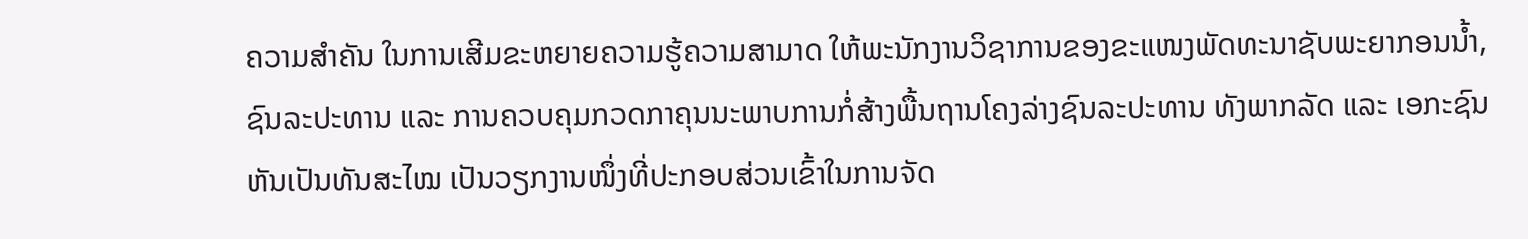ຄວາມສຳຄັນ ໃນການເສີມຂະຫຍາຍຄວາມຮູ້ຄວາມສາມາດ ໃຫ້ພະນັກງານວິຊາການຂອງຂະແໜງພັດທະນາຊັບພະຍາກອນນ້ຳ, ຊົນລະປະທານ ແລະ ການຄວບຄຸມກວດກາຄຸນນະພາບການກໍ່ສ້າງພື້ນຖານໂຄງລ່າງຊົນລະປະທານ ທັງພາກລັດ ແລະ ເອກະຊົນຫັນເປັນທັນສະໄໝ ເປັນວຽກງານໜຶ່ງທີ່ປະກອບສ່ວນເຂົ້າໃນການຈັດ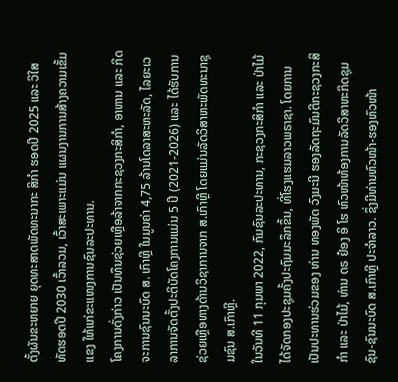ຕັ້ງຜັນຂະຫຍາຍ ຍຸດທະສາດພັດທະນາກະ ສິກໍາ ຮອດປີ 2025 ແລະ ວິໃສທັດຮອດປີ 2030 ເວົ້າລວມ, ເວົ້າສະເພາະແມ່ນ ແຜນງານການສ້າງຄວາມເຂັ້ມແຂງ ໃຫ້ແກ່ຂະແໜງການຊົນລະປະທານ.
ໂຄງການດັ່ງກ່າວ ເປັນທຶນຊ່ວຍເຫຼືອລ້າຈາກກະຊວງກະສິກຳ, ອາຫານ ແລະ ກິດຈະການຊົນນະບົດ ສ. ເກົາຫຼີ ໃນມູນຄ່າ 4,75 ລ້ານໂດລາສະຫະລັດ, ໄລຍະເວລາການຈັດຕັ້ງປະຕິບັດໂຄງການແມ່ນ 5 ປີ (2021-2026) ແລະ ໄດ້ຮັບການຊ່ວຍເຫຼືອທາງດ້ານວິຊາການຈາກ ສ.ເກົາຫຼີ ໂດຍແມ່ນລັດວິສາຫະພັດທະນາຊຸມຊົນ ສ.ເກົາຫຼີ.
ໃນວັນທີ 11 ກຸມພາ 2022, ກົມຊົນລະປະທານ, ກະຊວງກະສິກຳ ແລະ ປ່າໄມ້ ໄດ້ຈັດກອງປະຊຸມຄັ້ງປະຖົມມະລຶກຂຶ້ນ, ທີ່ໂຮງແຮມລາວພຣາຊາ. ໂດຍການເປັນປະທານຮ່ວມຂອງ ທ່ານ ທອງພັດ ວົງມະນີ ຮອງລັດຖະມົນຕີກະຊວງກະສິກຳ ແລະ ປ່າໄມ້, ທ່ານ ດຣ ຢ໋ອງ ອິ ໂຮ ຫົວໜ້າຫ້ອງການລັດວິສາຫະກິດຊຸມຊົນ-ຊົນນະບົດ ສ.ເກົາຫຼີ ປະຈຳລາວ. ຊຶ່ງມີທ່ານຫົວໜ້າ-ຮອງຫົວໜ້າ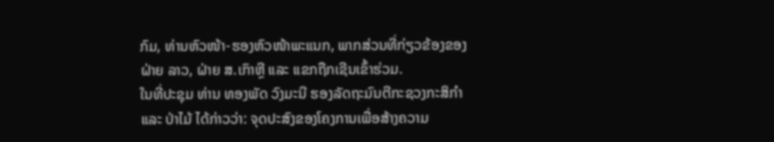ກົມ, ທ່ານຫົວໜ້າ-ຮອງຫົວໜ້າພະແນກ, ພາກສ່ວນທີ່ກ່ຽວຂ້ອງຂອງຝ່າຍ ລາວ, ຝ່າຍ ສ.ເກົາຫຼີ ແລະ ແຂກຖືກເຊີນເຂົ້າຮ່ວມ.
ໃນທີ່ປະຊຸມ ທ່ານ ທອງພັດ ວົງມະນີ ຮອງລັດຖະມົນຕີກະຊວງກະສິກຳ ແລະ ປ່າໄມ້ ໄດ້ກ່າວວ່າ: ຈຸດປະສົງຂອງໂຄງການເພື່ອສ້າງຄວາມ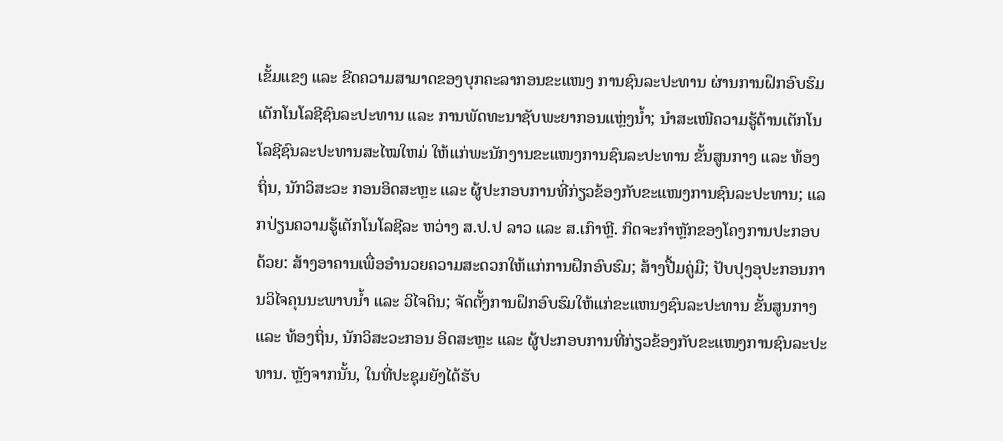ເຂັ້ມແຂງ ແລະ ຂີດຄວາມສາມາດຂອງບຸກຄະລາກອນຂະແໜງ ການຊົນລະປະທານ ຜ່ານການຝຶກອົບຮົມເຕັກໂນໂລຊີຊົນລະປະທານ ແລະ ການພັດທະນາຊັບພະຍາກອນແຫຼ່ງນໍ້າ; ນໍາສະເໜີຄວາມຮູ້ດ້ານເຕັກໂນໂລຊີຊົນລະປະທານສະໄໝໃຫມ່ ໃຫ້ແກ່ພະນັກງານຂະແໜງການຊົນລະປະທານ ຂັ້ນສູນກາງ ແລະ ທ້ອງຖິ່ນ, ນັກວິສະວະ ກອນອິດສະຫຼະ ແລະ ຜູ້ປະກອບການທີ່ກ່ຽວຂ້ອງກັບຂະແໜງການຊົນລະປະທານ; ແລກປ່ຽນຄວາມຮູ້ເຕັກໂນໂລຊີລະ ຫວ່າງ ສ.ປ.ປ ລາວ ແລະ ສ.ເກົາຫຼີ. ກິດຈະກຳຫຼັກຂອງໂຄງການປະກອບດ້ວຍ: ສ້າງອາຄານເພື່ອອໍານວຍຄວາມສະດວກໃຫ້ແກ່ການຝຶກອົບຮົມ; ສ້າງປື້ມຄູ່ມື; ປັບປຸງອຸປະກອນການວິໄຈຄຸນນະພາບນໍ້າ ແລະ ວິໄຈດິນ; ຈັດຕັ້ງການຝຶກອົບຮົມໃຫ້ແກ່ຂະແຫນງຊົນລະປະທານ ຂັ້ນສູນກາງ ແລະ ທ້ອງຖິ່ນ, ນັກວິສະວະກອນ ອິດສະຫຼະ ແລະ ຜູ້ປະກອບການທີ່ກ່ຽວຂ້ອງກັບຂະແໜງການຊົນລະປະທານ. ຫຼັງຈາກນັ້ນ, ໃນທີ່ປະຊຸມຍັງໄດ້ຮັບ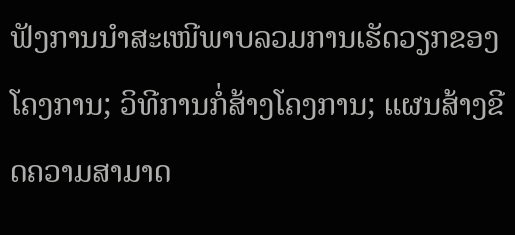ຟັງການນຳສະເໜີພາບລວມການເຮັດວຽກຂອງໂຄງການ; ວິທີການກໍ່ສ້າງໂຄງການ; ແຜນສ້າງຂີດຄວາມສາມາດ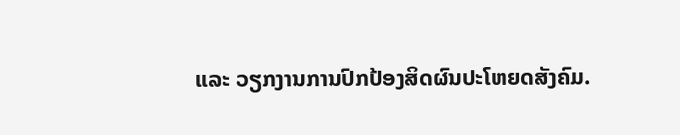ແລະ ວຽກງານການປົກປ້ອງສິດຜົນປະໂຫຍດສັງຄົມ.